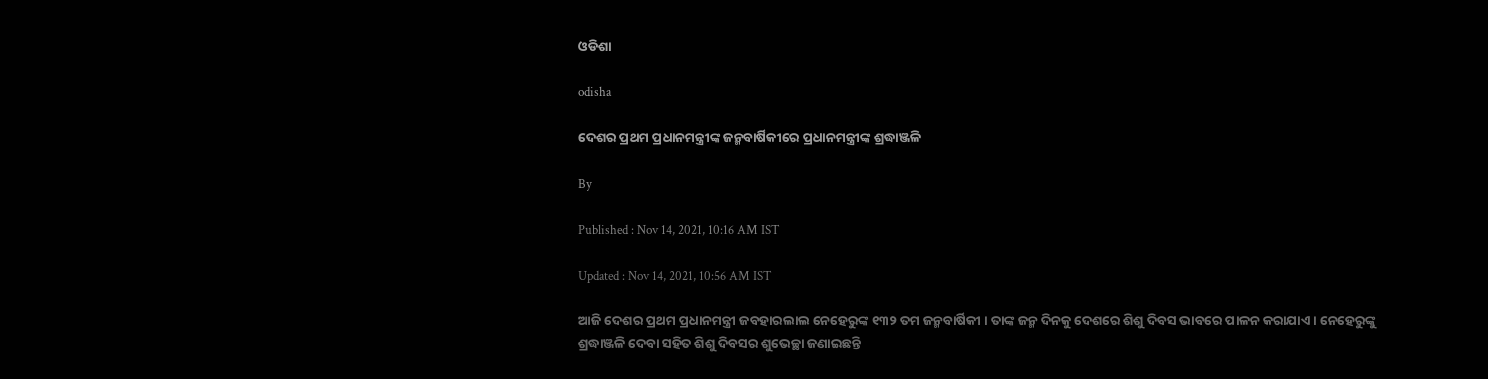ଓଡିଶା

odisha

ଦେଶର ପ୍ରଥମ ପ୍ରଧାନମନ୍ତ୍ରୀଙ୍କ ଜନ୍ମବାର୍ଷିକୀରେ ପ୍ରଧାନମନ୍ତ୍ରୀଙ୍କ ଶ୍ରଦ୍ଧାଞ୍ଜଳି

By

Published : Nov 14, 2021, 10:16 AM IST

Updated : Nov 14, 2021, 10:56 AM IST

ଆଜି ଦେଶର ପ୍ରଥମ ପ୍ରଧାନମନ୍ତ୍ରୀ ଜବହାରଲାଲ ନେହେରୁଙ୍କ ୧୩୨ ତମ ଜନ୍ମବାର୍ଷିକୀ । ତାଙ୍କ ଜନ୍ମ ଦିନକୁ ଦେଶରେ ଶିଶୁ ଦିବସ ଭାବରେ ପାଳନ କରାଯାଏ । ନେହେରୁଙ୍କୁ ଶ୍ରଦ୍ଧାଞ୍ଜଳି ଦେବା ସହିତ ଶିଶୁ ଦିବସର ଶୁଭେଚ୍ଛା ଜଣାଇଛନ୍ତି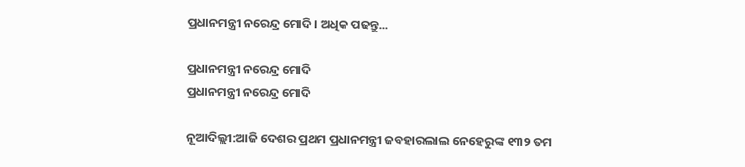ପ୍ରଧାନମନ୍ତ୍ରୀ ନରେନ୍ଦ୍ର ମୋଦି । ଅଧିକ ପଢନ୍ତୁ...

ପ୍ରଧାନମନ୍ତ୍ରୀ ନରେନ୍ଦ୍ର ମୋଦି
ପ୍ରଧାନମନ୍ତ୍ରୀ ନରେନ୍ଦ୍ର ମୋଦି

ନୂଆଦିଲ୍ଲୀ:ଆଜି ଦେଶର ପ୍ରଥମ ପ୍ରଧାନମନ୍ତ୍ରୀ ଜବହାରଲାଲ ନେହେରୁଙ୍କ ୧୩୨ ତମ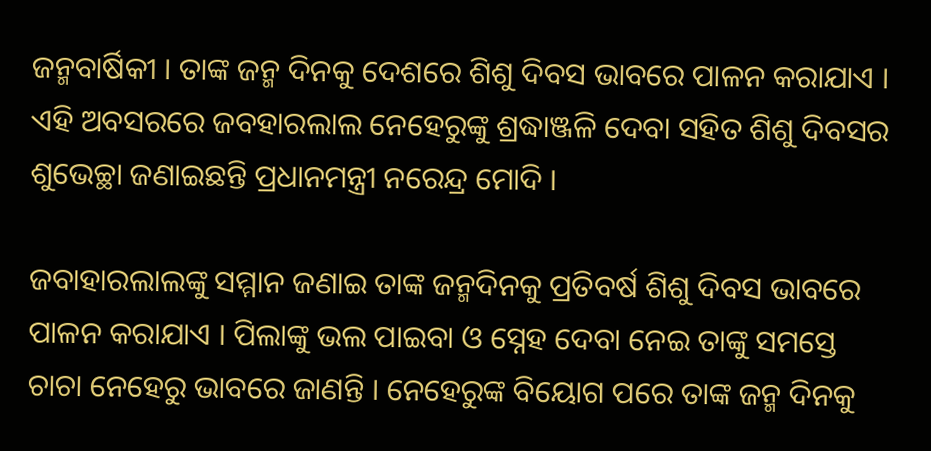ଜନ୍ମବାର୍ଷିକୀ । ତାଙ୍କ ଜନ୍ମ ଦିନକୁ ଦେଶରେ ଶିଶୁ ଦିବସ ଭାବରେ ପାଳନ କରାଯାଏ । ଏହି ଅବସରରେ ଜବହାରଲାଲ ନେହେରୁଙ୍କୁ ଶ୍ରଦ୍ଧାଞ୍ଜଳି ଦେବା ସହିତ ଶିଶୁ ଦିବସର ଶୁଭେଚ୍ଛା ଜଣାଇଛନ୍ତି ପ୍ରଧାନମନ୍ତ୍ରୀ ନରେନ୍ଦ୍ର ମୋଦି ।

ଜବାହାରଲାଲଙ୍କୁ ସମ୍ମାନ ଜଣାଇ ତାଙ୍କ ଜନ୍ମଦିନକୁ ପ୍ରତିବର୍ଷ ଶିଶୁ ଦିବସ ଭାବରେ ପାଳନ କରାଯାଏ । ପିଲାଙ୍କୁ ଭଲ ପାଇବା ଓ ସ୍ନେହ ଦେବା ନେଇ ତାଙ୍କୁ ସମସ୍ତେ ଚାଚା ନେହେରୁ ଭାବରେ ଜାଣନ୍ତି । ନେହେରୁଙ୍କ ବିୟୋଗ ପରେ ତାଙ୍କ ଜନ୍ମ ଦିନକୁ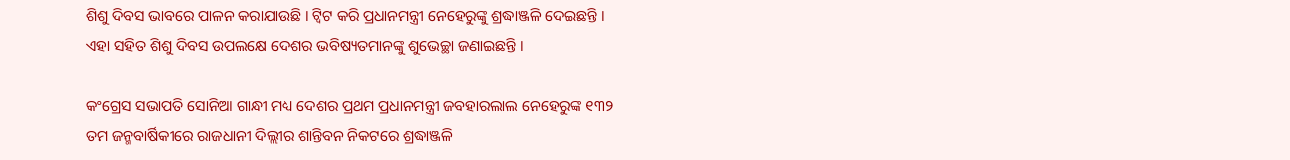ଶିଶୁ ଦିବସ ଭାବରେ ପାଳନ କରାଯାଉଛି । ଟ୍ବିଟ କରି ପ୍ରଧାନମନ୍ତ୍ରୀ ନେହେରୁଙ୍କୁ ଶ୍ରଦ୍ଧାଞ୍ଜଳି ଦେଇଛନ୍ତି । ଏହା ସହିତ ଶିଶୁ ଦିବସ ଉପଲକ୍ଷେ ଦେଶର ଭବିଷ୍ୟତମାନଙ୍କୁ ଶୁଭେଚ୍ଛା ଜଣାଇଛନ୍ତି ।

କଂଗ୍ରେସ ସଭାପତି ସୋନିଆ ଗାନ୍ଧୀ ମଧ୍ୟ ଦେଶର ପ୍ରଥମ ପ୍ରଧାନମନ୍ତ୍ରୀ ଜବହାରଲାଲ ନେହେରୁଙ୍କ ୧୩୨ ତମ ଜନ୍ମବାର୍ଷିକୀରେ ରାଜଧାନୀ ଦିଲ୍ଲୀର ଶାନ୍ତିବନ ନିକଟରେ ଶ୍ରଦ୍ଧାଞ୍ଜଳି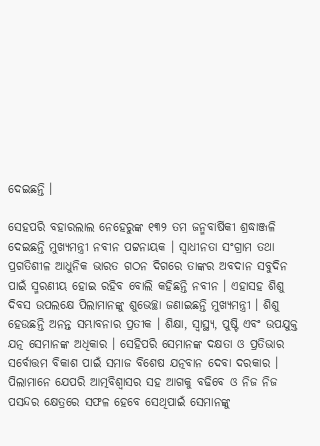ଦେଇଛନ୍ତି ।

ସେହପରି ବହାରଲାଲ ନେହେରୁଙ୍କ ୧୩୨ ତମ ଜନ୍ମବାର୍ଷିକୀ ଶ୍ରଦ୍ଧାଞ୍ଜଳି ଦେଇଛନ୍ତି ମୁଖ୍ୟମନ୍ତ୍ରୀ ନବୀନ ପଟ୍ଟନାୟକ । ସ୍ୱାଧୀନତା ସଂଗ୍ରାମ ତଥା ପ୍ରଗତିଶୀଳ ଆଧୁନିକ ଭାରତ ଗଠନ ଦିଗରେ ତାଙ୍କର ଅବଦାନ ସବୁଦିନ ପାଇଁ ସ୍ମରଣୀୟ ହୋଇ ରହିବ ବୋଲି କହିଛନ୍ତି ନବୀନ । ଏହାସହ ଶିଶୁ ଦିବସ ଉପଲକ୍ଷେ ପିଲାମାନଙ୍କୁ ଶୁଭେଚ୍ଛା ଜଣାଇଛନ୍ତି ମୁଖ୍ୟମନ୍ତ୍ରୀ । ଶିଶୁ ହେଉଛନ୍ତି ଅନନ୍ତ ସମ୍ଭାବନାର ପ୍ରତୀକ । ଶିକ୍ଷା, ସ୍ବାସ୍ଥ୍ୟ, ପୁଷ୍ଟି ଏବଂ ଉପଯୁକ୍ତ ଯତ୍ନ ସେମାନଙ୍କ ଅଧିକାର । ସେହିପରି ସେମାନଙ୍କ ଦକ୍ଷତା ଓ ପ୍ରତିଭାର ସର୍ବୋତ୍ତମ ବିକାଶ ପାଇଁ ସମାଜ ବିଶେଷ ଯତ୍ନବାନ ଦେବା ଦରକାର । ପିଲାମାନେ ଯେପରି ଆତ୍ମବିଶ୍ବାସର ସହ ଆଗକୁ ବଢିବେ ଓ ନିଜ ନିଜ ପସନ୍ଦର କ୍ଷେତ୍ରରେ ସଫଳ ହେବେ ସେଥିପାଇଁ ସେମାନଙ୍କୁ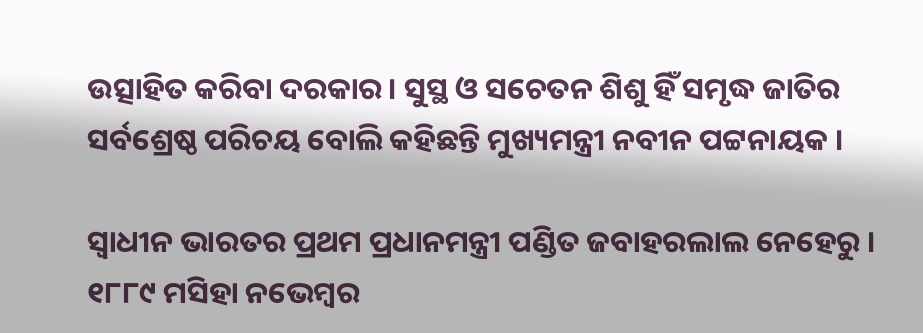ଉତ୍ସାହିତ କରିବା ଦରକାର। ସୁସ୍ଥ ଓ ସଚେତନ ଶିଶୁ ହିଁ ସମୃଦ୍ଧ ଜାତିର ସର୍ବଶ୍ରେଷ୍ଠ ପରିଚୟ ବୋଲି କହିଛନ୍ତି ମୁଖ୍ୟମନ୍ତ୍ରୀ ନବୀନ ପଟ୍ଟନାୟକ ।

ସ୍ବାଧୀନ ଭାରତର ପ୍ରଥମ ପ୍ରଧାନମନ୍ତ୍ରୀ ପଣ୍ଡିତ ଜବାହରଲାଲ ନେହେରୁ । ୧୮୮୯ ମସିହା ନଭେମ୍ବର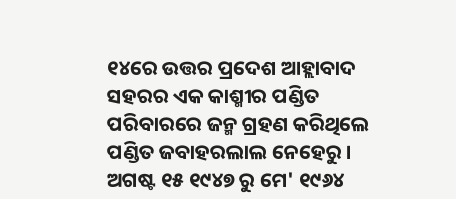୧୪ରେ ଉତ୍ତର ପ୍ରଦେଶ ଆହ୍ଲାବାଦ ସହରର ଏକ କାଶ୍ମୀର ପଣ୍ଡିତ ପରିବାରରେ ଜନ୍ମ ଗ୍ରହଣ କରିଥିଲେ ପଣ୍ଡିତ ଜବାହରଲାଲ ନେହେରୁ । ଅଗଷ୍ଟ ୧୫ ୧୯୪୭ ରୁ ମେ' ୧୯୬୪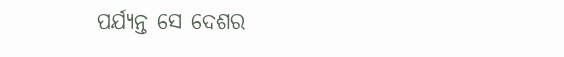ପର୍ଯ୍ୟନ୍ତ ସେ ଦେଶର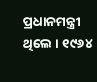ପ୍ରଧାନମନ୍ତ୍ରୀ ଥିଲେ । ୧୯୬୪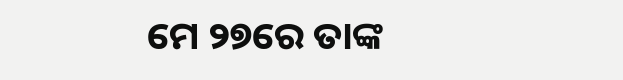ମେ ୨୭ରେ ତାଙ୍କ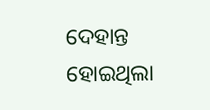ଦେହାନ୍ତ ହୋଇଥିଲା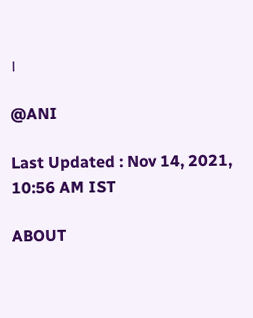।

@ANI

Last Updated : Nov 14, 2021, 10:56 AM IST

ABOUT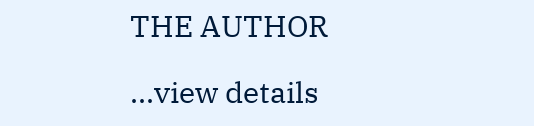THE AUTHOR

...view details